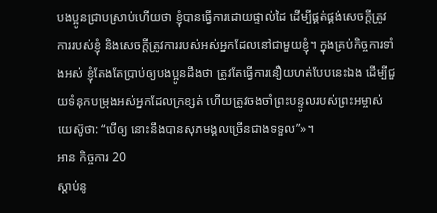បងប្អូនជ្រាបស្រាប់ហើយថា ខ្ញុំបានធ្វើការដោយផ្ទាល់ដៃ ដើម្បីផ្គត់ផ្គង់សេចក្ដីត្រូវការរបស់ខ្ញុំ និងសេចក្ដីត្រូវការរបស់អស់អ្នកដែលនៅជាមួយខ្ញុំ។ ក្នុងគ្រប់កិច្ចការទាំងអស់ ខ្ញុំតែងតែប្រាប់ឲ្យបងប្អូនដឹងថា ត្រូវតែធ្វើការនឿយហត់បែបនេះឯង ដើម្បីជួយទំនុកបម្រុងអស់អ្នកដែលក្រខ្សត់ ហើយត្រូវចងចាំព្រះបន្ទូលរបស់ព្រះអម្ចាស់យេស៊ូថា: “បើឲ្យ នោះនឹងបានសុភមង្គលច្រើនជាងទទួល”»។
អាន កិច្ចការ 20
ស្ដាប់នូ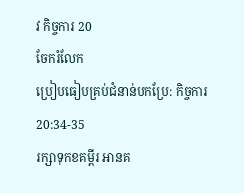វ កិច្ចការ 20
ចែករំលែក
ប្រៀបធៀបគ្រប់ជំនាន់បកប្រែ: កិច្ចការ 20:34-35
រក្សាទុកខគម្ពីរ អានគ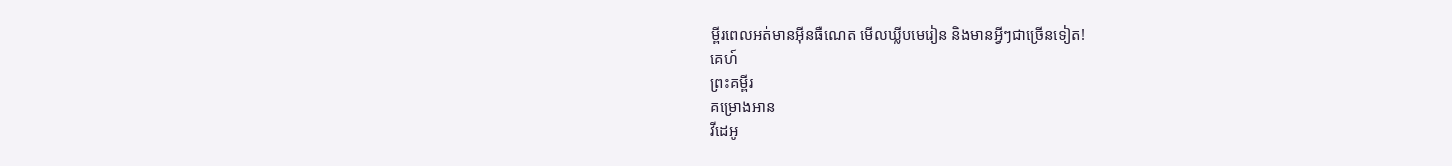ម្ពីរពេលអត់មានអ៊ីនធឺណេត មើលឃ្លីបមេរៀន និងមានអ្វីៗជាច្រើនទៀត!
គេហ៍
ព្រះគម្ពីរ
គម្រោងអាន
វីដេអូ